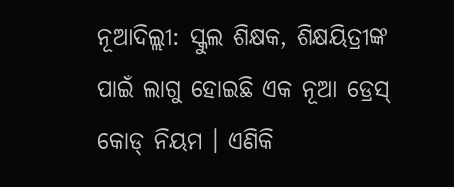ନୂଆଦିଲ୍ଲୀ: ସ୍କୁଲ ଶିକ୍ଷକ, ଶିକ୍ଷୟିତ୍ରୀଙ୍କ ପାଇଁ ଲାଗୁ ହୋଇଛି ଏକ ନୂଆ ଡ୍ରେସ୍ କୋଡ୍ ନିୟମ । ଏଣିକି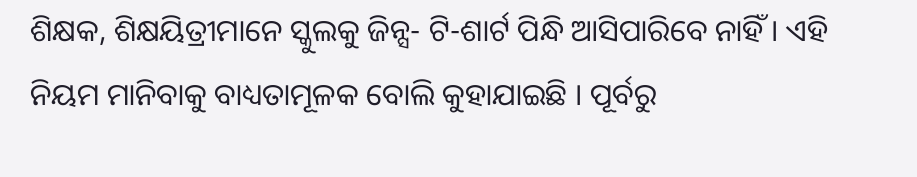ଶିକ୍ଷକ, ଶିକ୍ଷୟିତ୍ରୀମାନେ ସ୍କୁଲକୁ ଜିନ୍ସ- ଟି-ଶାର୍ଟ ପିନ୍ଧି ଆସିପାରିବେ ନାହିଁ । ଏହି ନିୟମ ମାନିବାକୁ ବାଧ୍ୟତାମୂଳକ ବୋଲି କୁହାଯାଇଛି । ପୂର୍ବରୁ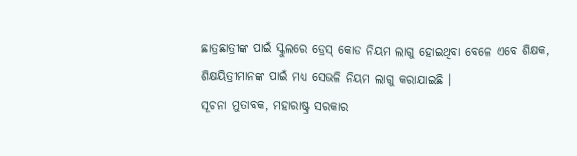ଛାତ୍ରଛାତ୍ରୀଙ୍କ ପାଇଁ ସ୍କୁଲରେ ଡ୍ରେସ୍ କୋଡ ନିୟମ ଲାଗୁ ହୋଇଥିବା ବେଳେ ଏବେ ଶିକ୍ଷକ, ଶିକ୍ଷୟିତ୍ରୀମାନଙ୍କ ପାଇଁ ମଧ୍ୟ ସେଭଳି ନିୟମ ଲାଗୁ କରାଯାଇଛି ।
ସୂଚନା ମୁତାବକ, ମହାରାଷ୍ଟ୍ର ସରକାର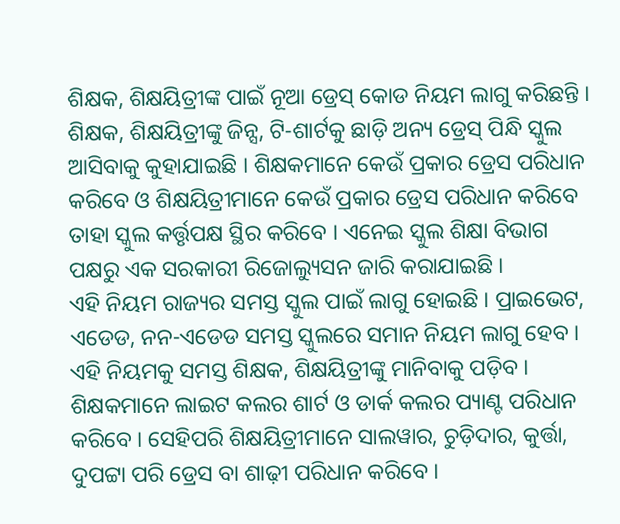ଶିକ୍ଷକ, ଶିକ୍ଷୟିତ୍ରୀଙ୍କ ପାଇଁ ନୂଆ ଡ୍ରେସ୍ କୋଡ ନିୟମ ଲାଗୁ କରିଛନ୍ତି । ଶିକ୍ଷକ, ଶିକ୍ଷୟିତ୍ରୀଙ୍କୁ ଜିନ୍ସ, ଟି-ଶାର୍ଟକୁ ଛାଡ଼ି ଅନ୍ୟ ଡ୍ରେସ୍ ପିନ୍ଧି ସ୍କୁଲ ଆସିବାକୁ କୁହାଯାଇଛି । ଶିକ୍ଷକମାନେ କେଉଁ ପ୍ରକାର ଡ୍ରେସ ପରିଧାନ କରିବେ ଓ ଶିକ୍ଷୟିତ୍ରୀମାନେ କେଉଁ ପ୍ରକାର ଡ୍ରେସ ପରିଧାନ କରିବେ ତାହା ସ୍କୁଲ କର୍ତ୍ତୃପକ୍ଷ ସ୍ଥିର କରିବେ । ଏନେଇ ସ୍କୁଲ ଶିକ୍ଷା ବିଭାଗ ପକ୍ଷରୁ ଏକ ସରକାରୀ ରିଜୋଲ୍ୟୁସନ ଜାରି କରାଯାଇଛି ।
ଏହି ନିୟମ ରାଜ୍ୟର ସମସ୍ତ ସ୍କୁଲ ପାଇଁ ଲାଗୁ ହୋଇଛି । ପ୍ରାଇଭେଟ, ଏଡେଡ, ନନ-ଏଡେଡ ସମସ୍ତ ସ୍କୁଲରେ ସମାନ ନିୟମ ଲାଗୁ ହେବ । ଏହି ନିୟମକୁ ସମସ୍ତ ଶିକ୍ଷକ, ଶିକ୍ଷୟିତ୍ରୀଙ୍କୁ ମାନିବାକୁ ପଡ଼ିବ । ଶିକ୍ଷକମାନେ ଲାଇଟ କଲର ଶାର୍ଟ ଓ ଡାର୍କ କଲର ପ୍ୟାଣ୍ଟ ପରିଧାନ କରିବେ । ସେହିପରି ଶିକ୍ଷୟିତ୍ରୀମାନେ ସାଲୱାର, ଚୁଡ଼ିଦାର, କୁର୍ତ୍ତା, ଦୁପଟ୍ଟା ପରି ଡ୍ରେସ ବା ଶାଢ଼ୀ ପରିଧାନ କରିବେ ।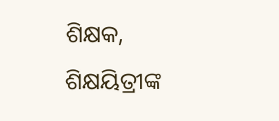ଶିକ୍ଷକ, ଶିକ୍ଷୟିତ୍ରୀଙ୍କ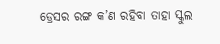ଡ୍ରେସର ରଙ୍ଗ କ’ଣ ରହିବା ତାହା ସ୍କୁଲ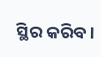ସ୍ଥିର କରିବ ।